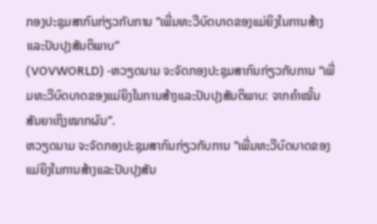ກອງປະຊຸມສາກົນກ່ຽວກັບການ “ເພີ່ມທະວີບົດບາດຂອງແມ່ຍິງໃນການສ້າງແລະປັບປຸງສັນຕິພາບ”
(VOVWORLD) -ຫວຽດນາມ ຈະຈັດກອງປະຊຸມສາກົນກ່ຽວກັບການ “ເພີ່ມທະວີບົດບາດຂອງແມ່ຍິງໃນການສ້າງແລະປັບປຸງສັນຕິພາບ: ຈາກຄຳໝັ້ນສັນຍາເຖິງໝາກຜົນ”.
ຫວຽດນາມ ຈະຈັດກອງປະຊຸມສາກົນກ່ຽວກັບການ “ເພີ່ມທະວີບົດບາດຂອງແມ່ຍິງໃນການສ້າງແລະປັບປຸງສັນ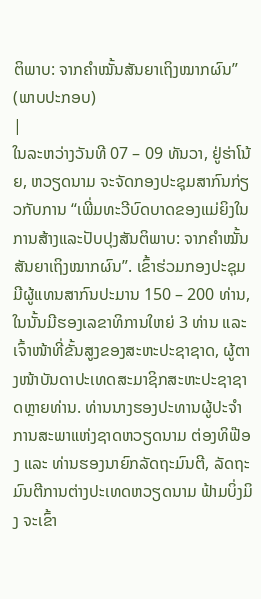ຕິພາບ: ຈາກຄຳໝັ້ນສັນຍາເຖິງໝາກຜົນ”
(ພາບປະກອບ)
|
ໃນລະຫວ່າງວັນທີ 07 – 09 ທັນວາ, ຢູ່ຮ່າໂນ້ຍ, ຫວຽດນາມ ຈະຈັດກອງປະຊຸມສາກົນກ່ຽວກັບການ “ເພີ່ມທະວີບົດບາດຂອງແມ່ຍິງໃນການສ້າງແລະປັບປຸງສັນຕິພາບ: ຈາກຄຳໝັ້ນສັນຍາເຖິງໝາກຜົນ”. ເຂົ້າຮ່ວມກອງປະຊຸມມີຜູ້ແທນສາກົນປະມານ 150 – 200 ທ່ານ, ໃນນັ້ນມີຮອງເລຂາທິການໃຫຍ່ 3 ທ່ານ ແລະ ເຈົ້າໜ້າທີ່ຂັ້ນສູງຂອງສະຫະປະຊາຊາດ, ຜູ້ຕາງໜ້າບັນດາປະເທດສະມາຊິກສະຫະປະຊາຊາດຫຼາຍທ່ານ. ທ່ານນາງຮອງປະທານຜູ້ປະຈຳການສະພາແຫ່ງຊາດຫວຽດນາມ ຕ່ອງທິຟ໊ອງ ແລະ ທ່ານຮອງນາຍົກລັດຖະມົນຕີ, ລັດຖະມົນຕີການຕ່າງປະເທດຫວຽດນາມ ຟ້າມບິ່ງມິງ ຈະເຂົ້າ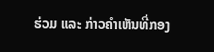ຮ່ວມ ແລະ ກ່າວຄຳເຫັນທີ່ກອງ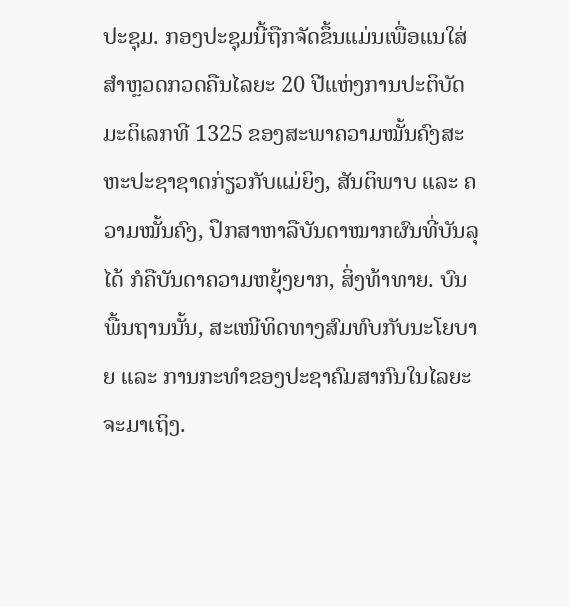ປະຊຸມ. ກອງປະຊຸມນີ້ຖືກຈັດຂຶ້ນແມ່ນເພື່ອແນໃສ່ສຳຫຼວດກວດຄືນໄລຍະ 20 ປີແຫ່ງການປະຕິບັດມະຕິເລກທີ 1325 ຂອງສະພາຄວາມໝັ້ນຄົງສະຫະປະຊາຊາດກ່ຽວກັບແມ່ຍິງ, ສັນຕິພາບ ແລະ ຄວາມໝັ້ນຄົງ, ປຶກສາຫາລືບັນດາໝາກຜົນທີ່ບັນລຸໄດ້ ກໍຄືບັນດາຄວາມຫຍຸ້ງຍາກ, ສິ່ງທ້າທາຍ. ບົນພື້ນຖານນັ້ນ, ສະເໜີທິດທາງສົມທົບກັບນະໂຍບາຍ ແລະ ການກະທຳຂອງປະຊາຄົມສາກົນໃນໄລຍະຈະມາເຖິງ.